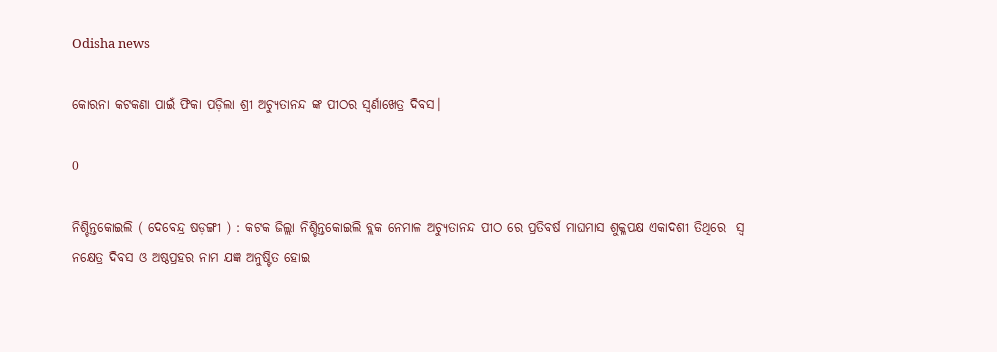Odisha news

କୋରନା କଟକଣା ପାଇଁ ଫିକା ପଡ଼ିଲା ଶ୍ରୀ ଅଚ୍ୟୁତାନନ୍ଦ ଙ୍କ ପୀଠର ସ୍ୱର୍ଣାଖେତ୍ର ଦିବସ।

0

ନିଶ୍ଚିନ୍ତକୋଇଲି ( ଦେବେନ୍ଦ୍ର ଷଡ଼ଙ୍ଗୀ ) : କଟକ ଜିଲ୍ଲା ନିଶ୍ଚିନ୍ତକୋଇଲି ବ୍ଲକ ନେମାଳ ଅଚ୍ୟୁତାନନ୍ଦ ପୀଠ ରେ ପ୍ରତିବର୍ଷ ମାଘମାସ ଶୁକ୍ଳପକ୍ଷ ଏକାଦଶୀ ତିଥିରେ  ସ୍ଵ ନକ୍ଷେତ୍ର ଦିବସ ଓ ଅଷ୍ଠପ୍ରହର ନାମ ଯଜ୍ଞ ଅନୁଷ୍ଟିତ ହୋଇ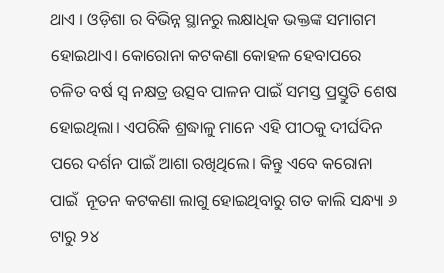ଥାଏ । ଓଡ଼ିଶା ର ବିଭିନ୍ନ ସ୍ଥାନରୁ ଲକ୍ଷାଧିକ ଭକ୍ତଙ୍କ ସମାଗମ ହୋଇଥାଏ। କୋରୋନା କଟକଣା କୋହଳ ହେବାପରେ ଚଳିତ ବର୍ଷ ସ୍ୱ ନକ୍ଷତ୍ର ଉତ୍ସବ ପାଳନ ପାଇଁ ସମସ୍ତ ପ୍ରସ୍ତୁତି ଶେଷ ହୋଇଥିଲା। ଏପରିକି ଶ୍ରଦ୍ଧାଳୁ ମାନେ ଏହି ପୀଠକୁ ଦୀର୍ଘଦିନ ପରେ ଦର୍ଶନ ପାଇଁ ଆଶା ରଖିଥିଲେ। କିନ୍ତୁ ଏବେ କରୋନା ପାଇଁ  ନୂତନ କଟକଣା ଲାଗୁ ହୋଇଥିବାରୁ ଗତ କାଲି ସନ୍ଧ୍ୟା ୬ ଟାରୁ ୨୪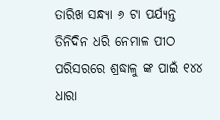ତାରିଖ ସନ୍ଧ୍ୟା ୬ ଟା ପର୍ଯ୍ୟନ୍ତ ତିନିଦିନ ଧରି ନେମାଳ ପୀଠ ପରିସରରେ ଶ୍ରଦ୍ଧାଳୁ ଙ୍କ ପାଇଁ ୧୪୪ ଧାରା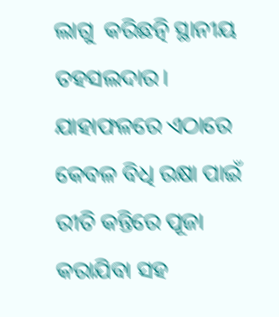ଲାଗୁ  କରିଛତ୍ନି ସ୍ଥାନୀୟ ତହସଲଦାର। ଯାହାଫଳରେ ଏଠାରେ କେବଳ ବିଧି ରକ୍ଷା ପାଇଁ ରୀତି କନ୍ତିରେ ପୂଜା କରାଯିବା ସହ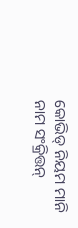କୋଭିଡ୍ ନିୟମ ମାନି ନାମ ସଂକ୍ରିତ୍ତନ୍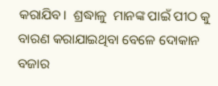କରାଯିବ।  ଶ୍ରଦ୍ଧାଳୁ  ମାନଙ୍କ ପାଇଁ ପୀଠ କୁ ବାରଣ କରାଯାଇଥିବା ବେଳେ ଦୋକାନ ବଜାର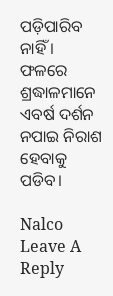ପଡ଼ିପାରିବ ନାହିଁ । ଫଳରେ ଶ୍ରଦ୍ଧାଳମାନେ ଏବର୍ଷ ଦର୍ଶନ ନପାଇ ନିରାଶ ହେବାକୁ ପଡିବ।

Nalco
Leave A Reply